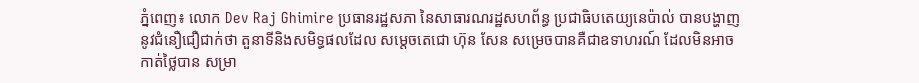ភ្នំពេញ៖ លោក Dev Raj Ghimire ប្រធានរដ្ឋសភា នៃសាធារណរដ្ឋសហព័ន្ធ ប្រជាធិបតេយ្យនេប៉ាល់ បានបង្ហាញនូវជំនឿជឿជាក់ថា តួនាទីនិងសមិទ្ធផលដែល សម្តេចតេជោ ហ៊ុន សែន សម្រេចបានគឺជាឧទាហរណ៍ ដែលមិនអាចកាត់ថ្លៃបាន សម្រា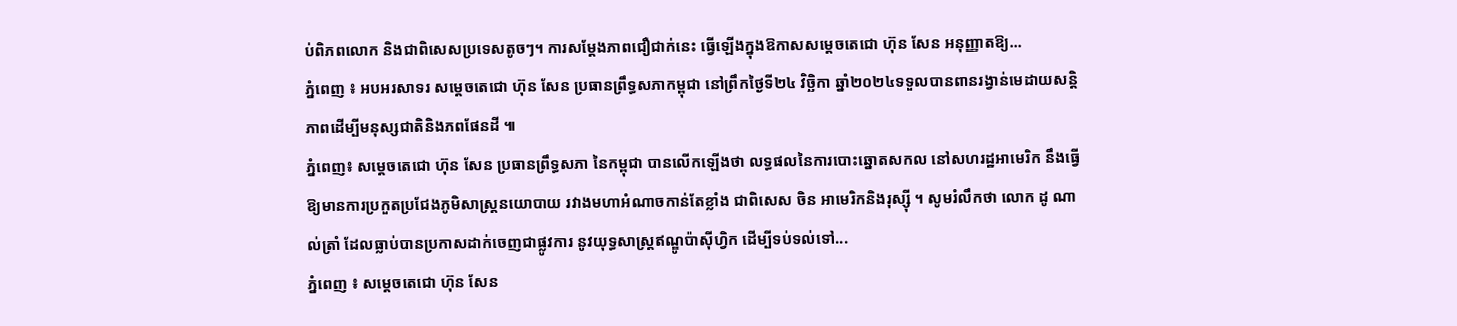ប់ពិភពលោក និងជាពិសេសប្រទេសតូចៗ។ ការសម្ដែងភាពជឿជាក់នេះ ធ្វើឡើងក្នុងឱកាសសម្ដេចតេជោ ហ៊ុន សែន អនុញ្ញាតឱ្យ...
ភ្នំពេញ ៖ អបអរសាទរ សម្ដេចតេជោ ហ៊ុន សែន ប្រធានព្រឹទ្ធសភាកម្ពុជា នៅព្រឹកថ្ងៃទី២៤ វិច្ឆិកា ឆ្នាំ២០២៤ទទួលបានពានរង្វាន់មេដាយសន្តិភាពដើម្បីមនុស្សជាតិនិងភពផែនដី ៕
ភ្នំពេញ៖ សម្ដេចតេជោ ហ៊ុន សែន ប្រធានព្រឹទ្ធសភា នៃកម្ពុជា បានលើកឡើងថា លទ្ធផលនៃការបោះឆ្នោតសកល នៅសហរដ្ឋអាមេរិក នឹងធ្វើឱ្យមានការប្រកួតប្រជែងភូមិសាស្ត្រនយោបាយ រវាងមហាអំណាចកាន់តែខ្លាំង ជាពិសេស ចិន អាមេរិកនិងរុស្ស៊ី ។ សូមរំលឹកថា លោក ដូ ណាល់ត្រាំ ដែលធ្លាប់បានប្រកាសដាក់ចេញជាផ្លូវការ នូវយុទ្ធសាស្រ្តឥណ្ឌូប៉ាស៊ីហ្វិក ដើម្បីទប់ទល់ទៅ...
ភ្នំពេញ ៖ សម្តេចតេជោ ហ៊ុន សែន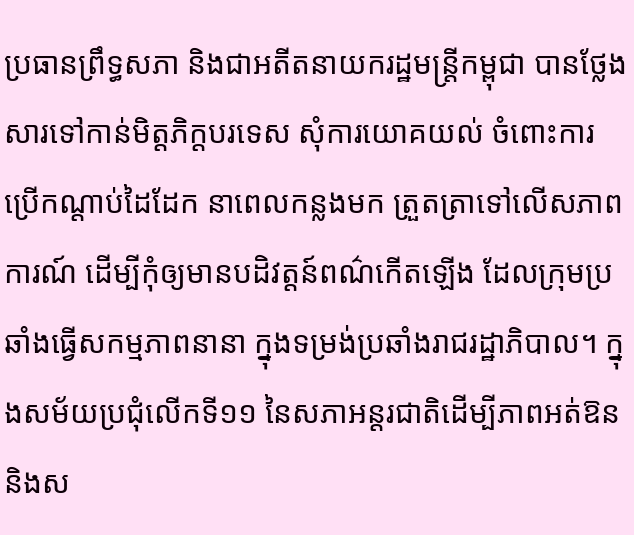ប្រធានព្រឹទ្ធសភា និងជាអតីតនាយករដ្ឋមន្រ្តីកម្ពុជា បានថ្លែងសារទៅកាន់មិត្តភិក្តបរទេស សុំការយោគយល់ ចំពោះការប្រើកណ្តាប់ដៃដែក នាពេលកន្លងមក ត្រួតត្រាទៅលើសភាពការណ៍ ដើម្បីកុំឲ្យមានបដិវត្តន៍ពណ៌កើតឡើង ដែលក្រុមប្រឆាំងធ្វើសកម្មភាពនានា ក្នុងទម្រង់ប្រឆាំងរាជរដ្ឋាភិបាល។ ក្នុងសម័យប្រជុំលើកទី១១ នៃសភាអន្តរជាតិដើម្បីភាពអត់ឱន និងស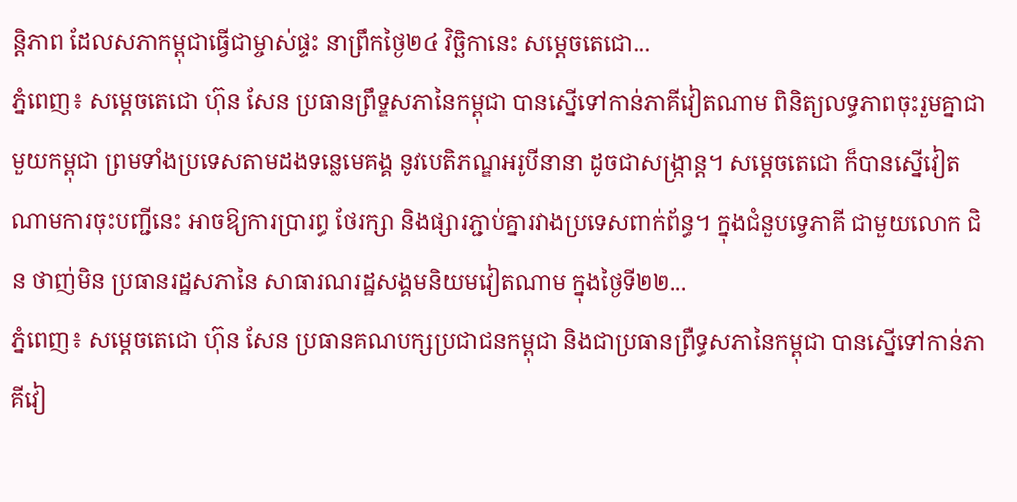ន្តិភាព ដែលសភាកម្ពុជាធ្វើជាម្ចាស់ផ្ទះ នាព្រឹកថ្ងៃ២៤ វិច្ឆិកានេះ សម្តេចតេជោ...
ភ្នំពេញ៖ សម្ដេចតេជោ ហ៊ុន សែន ប្រធានព្រឹទ្ឌសភានៃកម្ពុជា បានស្នើទៅកាន់ភាគីវៀតណាម ពិនិត្យលទ្ធភាពចុះរួមគ្នាជាមួយកម្ពុជា ព្រមទាំងប្រទេសតាមដងទន្លេមេគង្គ នូវបេតិភណ្ឌអរូបីនានា ដូចជាសង្ក្រាន្ត។ សម្តេចតេជោ ក៏បានស្នើវៀតណាមការចុះបញ្ជីនេះ អាចឱ្យការប្រារព្ធ ថែរក្សា និងផ្សារភ្ជាប់គ្នារវាងប្រទេសពាក់ព័ន្ធ។ ក្នុងជំនួបទ្វេភាគី ជាមួយលោក ជិន ថាញ់មិន ប្រធានរដ្ឋសភានៃ សាធារណរដ្ឋសង្គមនិយមវៀតណាម ក្នុងថ្ងៃទី២២...
ភ្នំពេញ៖ សម្ដេចតេជោ ហ៊ុន សែន ប្រធានគណបក្សប្រជាជនកម្ពុជា និងជាប្រធានព្រឺទ្ធសភានៃកម្ពុជា បានស្នើទៅកាន់ភាគីវៀ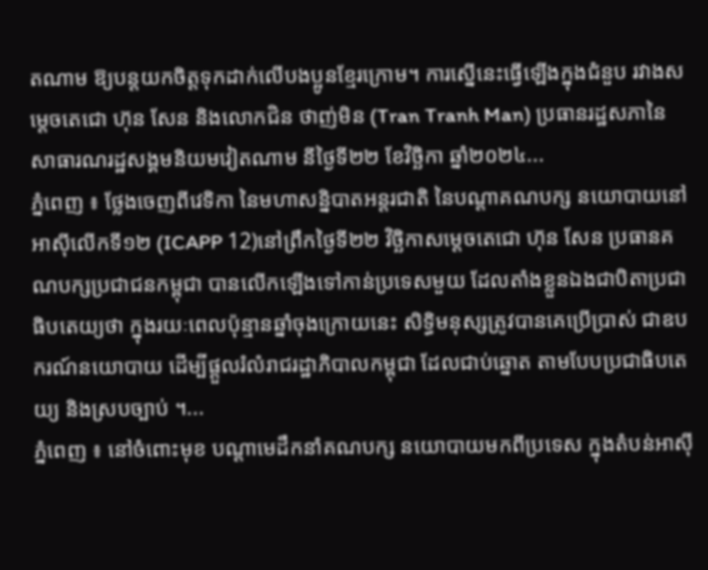តណាម ឱ្យបន្តយកចិត្តទុកដាក់លើបងប្អូនខ្មែរក្រោម។ ការស្នើនេះធ្វើឡើងក្នុងជំនួប រវាងសម្ដេចតេជោ ហ៊ុន សែន និងលោកជិន ថាញ់មិន (Tran Tranh Man) ប្រធានរដ្ឋសភានៃ សាធារណរដ្ឋសង្គមនិយមវៀតណាម នីថ្ងៃទី២២ ខែវិច្ឆិកា ឆ្នាំ២០២៤...
ភ្នំពេញ ៖ ថ្លែងចេញពីវេទិកា នៃមហាសន្និបាតអន្តរជាតិ នៃបណ្តាគណបក្ស នយោបាយនៅអាស៊ីលើកទី១២ (ICAPP 12)នៅព្រឹកថ្ងៃទី២២ វិច្ឆិកាសម្តេចតេជោ ហ៊ុន សែន ប្រធានគណបក្សប្រជាជនកម្ពុជា បានលើកឡើងទៅកាន់ប្រទេសមួយ ដែលតាំងខ្លួនឯងជាបិតាប្រជាធិបតេយ្យថា ក្នុងរយៈពេលប៉ុន្មានឆ្នាំចុងក្រោយនេះ សិទ្ធិមនុស្សត្រូវបានគេប្រើប្រាស់ ជាឧបករណ៍នយោបាយ ដើម្បីផ្តួលរំលំរាជរដ្ឋាភិបាលកម្ពុជា ដែលជាប់ឆ្នោត តាមបែបប្រជាធិបតេយ្យ និងស្របច្បាប់ ។...
ភ្នំពេញ ៖ នៅចំពោះមុខ បណ្តាមេដឹកនាំគណបក្ស នយោបាយមកពីប្រទេស ក្នុងតំបន់អាស៊ី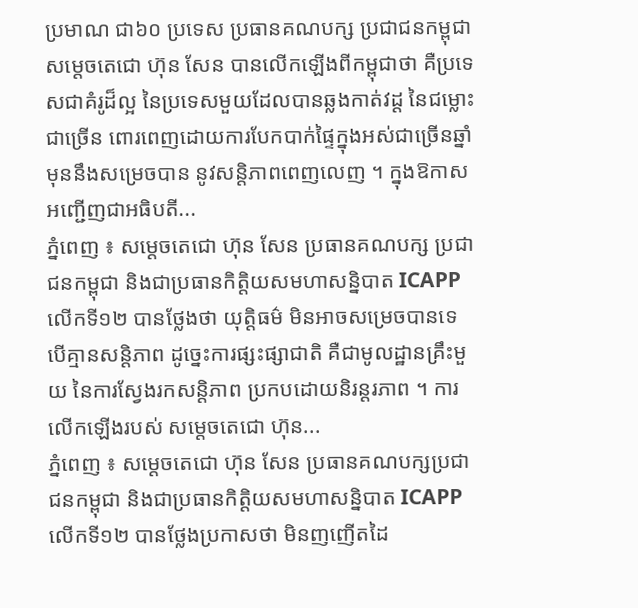ប្រមាណ ជា៦០ ប្រទេស ប្រធានគណបក្ស ប្រជាជនកម្ពុជា សម្តេចតេជោ ហ៊ុន សែន បានលើកឡើងពីកម្ពុជាថា គឺប្រទេសជាគំរូដ៏ល្អ នៃប្រទេសមួយដែលបានឆ្លងកាត់វដ្ដ នៃជម្លោះជាច្រើន ពោរពេញដោយការបែកបាក់ផ្ទៃក្នុងអស់ជាច្រើនឆ្នាំ មុននឹងសម្រេចបាន នូវសន្តិភាពពេញលេញ ។ ក្នុងឱកាសអញ្ជើញជាអធិបតី...
ភ្នំពេញ ៖ សម្ដេចតេជោ ហ៊ុន សែន ប្រធានគណបក្ស ប្រជាជនកម្ពុជា និងជាប្រធានកិត្តិយសមហាសន្និបាត ICAPP លើកទី១២ បានថ្លែងថា យុត្តិធម៌ មិនអាចសម្រេចបានទេ បើគ្មានសន្តិភាព ដូច្នេះការផ្សះផ្សាជាតិ គឺជាមូលដ្ឋានគ្រឹះមួយ នៃការស្វែងរកសន្តិភាព ប្រកបដោយនិរន្តរភាព ។ ការលើកឡើងរបស់ សម្ដេចតេជោ ហ៊ុន...
ភ្នំពេញ ៖ សម្ដេចតេជោ ហ៊ុន សែន ប្រធានគណបក្សប្រជាជនកម្ពុជា និងជាប្រធានកិត្តិយសមហាសន្និបាត ICAPP លើកទី១២ បានថ្លែងប្រកាសថា មិនញញើតដៃ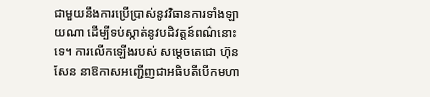ជាមួយនឹងការប្រើប្រាស់នូវវិធានការទាំងឡាយណា ដើម្បីទប់ស្កាត់នូវបដិវត្តន៍ពណ៌នោះទេ។ ការលើកឡើងរបស់ សម្ដេចតេជោ ហ៊ុន សែន នាឱកាសអញ្ជើញជាអធិបតីបើកមហា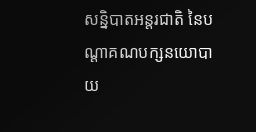សន្និបាតអន្តរជាតិ នៃបណ្តាគណបក្សនយោបាយ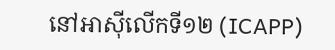នៅអាស៊ីលើកទី១២ (ICAPP)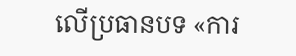លើប្រធានបទ «ការ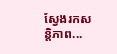ស្វែងរកសន្តិភាព...